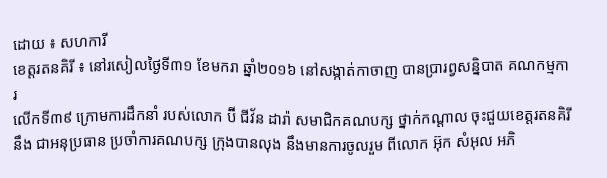ដោយ ៖ សហការី
ខេត្តរតនគិរី ៖ នៅរសៀលថ្ងៃទី៣១ ខែមករា ឆ្នាំ២០១៦ នៅសង្កាត់កាចាញ បានប្រារព្វសន្និបាត គណកម្មការ
លើកទី៣៩ ក្រោមការដឹកនាំ របស់លោក ប៊ី ជីវ័ន ដារ៉ា សមាជិកគណបក្ស ថ្នាក់កណ្តាល ចុះជួយខេត្តរតនគិរី
នឹង ជាអនុប្រធាន ប្រចាំការគណបក្ស ក្រុងបានលុង នឹងមានការចូលរួម ពីលោក អ៊ុក សំអុល អភិ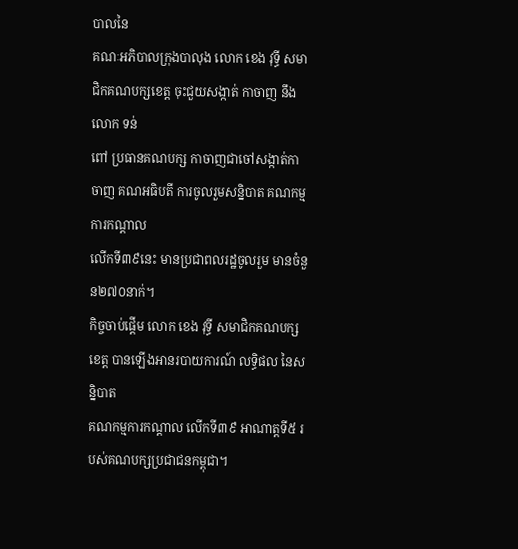បាលនៃ
គណៈអភិបាលក្រុងបាលុង លោក ខេង វុទ្ធី សមាជិកគណបក្សខេត្ត ចុះជួយសង្កាត់ កាចាញ នឹង លោក ទន់
ពៅ ប្រធានគណបក្ស កាចាញជាចៅសង្កាត់កាចាញ គណអធិបតី ការចូលរួមសន្និបាត គណកម្មការកណ្តាល
លើកទី៣៩នេះ មានប្រជាពលរដ្ឋចូលរួម មានចំនួន២៧០នាក់។
កិច្ចចាប់ផ្ដើម លោក ខេង វុទ្ធី សមាជិកគណបក្សខេត្ត បានឡើងអានរបាយការណ៍ លទ្ធិផល នៃសន្និបាត
គណកម្មការកណ្តាល លើកទី៣៩ អាណាត្តទី៥ របស់គណបក្សប្រជាជនកម្ពុជា។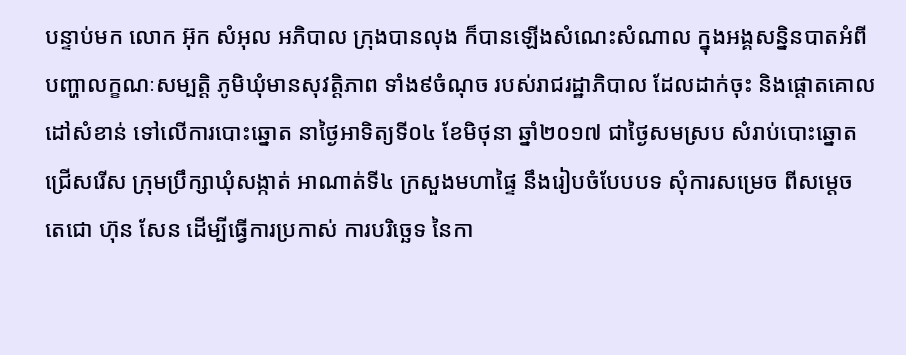បន្ទាប់មក លោក អ៊ុក សំអុល អភិបាល ក្រុងបានលុង ក៏បានឡើងសំណេះសំណាល ក្នុងអង្គសន្និនបាតអំពី
បញ្ហាលក្ខណៈសម្បត្តិ ភូមិឃុំមានសុវត្តិភាព ទាំង៩ចំណុច របស់រាជរដ្ឋាភិបាល ដែលដាក់ចុះ និងផ្តោតគោល
ដៅសំខាន់ ទៅលើការបោះឆ្នោត នាថ្ងៃអាទិត្យទី០៤ ខែមិថុនា ឆ្នាំ២០១៧ ជាថ្ងៃសមស្រប សំរាប់បោះឆ្នោត
ជ្រើសរើស ក្រុមប្រឹក្សាឃុំសង្កាត់ អាណាត់ទី៤ ក្រសួងមហាផ្ទៃ នឹងរៀបចំបែបបទ សុំការសម្រេច ពីសម្តេច
តេជោ ហ៊ុន សែន ដើម្បីធ្វើការប្រកាស់ ការបរិច្ឆេទ នៃកា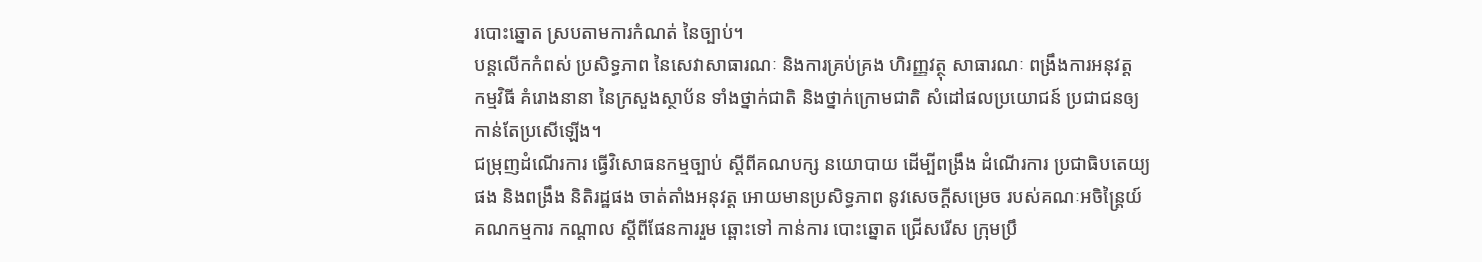របោះឆ្នោត ស្របតាមការកំណត់ នៃច្បាប់។
បន្តលើកកំពស់ ប្រសិទ្ធភាព នៃសេវាសាធារណៈ និងការគ្រប់គ្រង ហិរញ្ញវត្ថុ សាធារណៈ ពង្រឹងការអនុវត្ត
កម្មវិធី គំរោងនានា នៃក្រសួងស្ថាប័ន ទាំងថ្នាក់ជាតិ និងថ្នាក់ក្រោមជាតិ សំដៅផលប្រយោជន៍ ប្រជាជនឲ្យ
កាន់តែប្រសើឡើង។
ជម្រុញដំណើរការ ធ្វើវិសោធនកម្មច្បាប់ ស្តីពីគណបក្ស នយោបាយ ដើម្បីពង្រឹង ដំណើរការ ប្រជាធិបតេយ្យ
ផង និងពង្រឹង និតិរដ្ឋផង ចាត់តាំងអនុវត្ត អោយមានប្រសិទ្ធភាព នូវសេចក្តីសម្រេច របស់គណៈអចិន្ត្រៃយ៍
គណកម្មការ កណ្តាល ស្តីពីផែនការរួម ឆ្ពោះទៅ កាន់ការ បោះឆ្នោត ជ្រើសរើស ក្រុមប្រឹ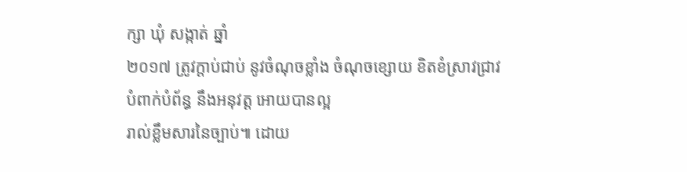ក្សា ឃុំ សង្កាត់ ឆ្នាំ
២០១៧ ត្រូវក្តាប់ជាប់ នូវចំណុចខ្លាំង ចំណុចខ្សោយ ខិតខំស្រាវជ្រាវ បំពាក់បំព័ន្ធ នឹងអនុវត្ត អោយបានល្អ
រាល់ខ្លឹមសារនៃច្បាប់៕ ដោយ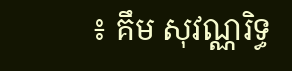៖ គឹម សុវណ្ណរិទ្ធ